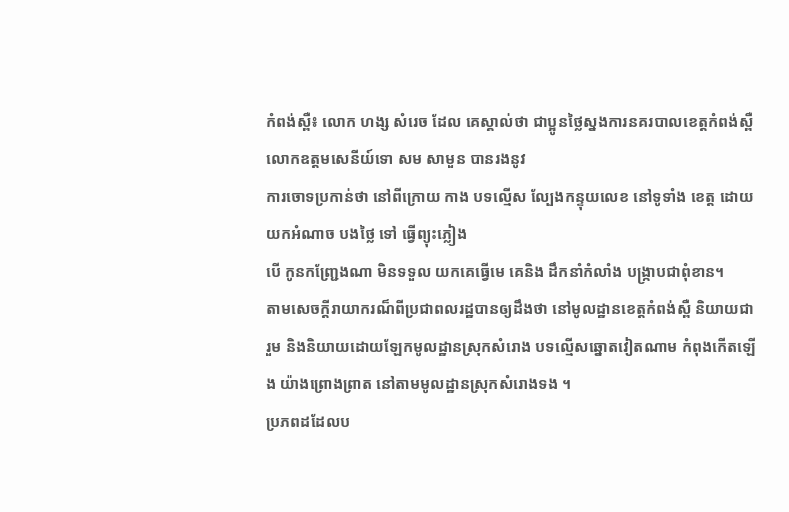កំពង់ស្ពឺ៖ លោក ហង្ស សំរេច ដែល គេស្គាល់ថា ជាប្អូនថ្លៃស្នងការនគរបាលខេត្តកំពង់ស្ពឺលោកឧត្តមសេនីយ៍ទោ សម សាមួន បានរងនូវ
ការចោទប្រកាន់ថា នៅពីក្រោយ កាង បទល្មើស ល្បែងកន្ទុយលេខ នៅទូទាំង ខេត្ត ដោយ យកអំណាច បងថ្លៃ ទៅ ធ្វើព្យុះភ្លៀង
បើ កូនកញ្ជ្រែងណា មិនទទួល យកគេធ្វើមេ គេនិង ដឹកនាំកំលាំង បង្ក្រាបជាពុំខាន។
តាមសេចក្តីរាយាករណ៏ពីប្រជាពលរដ្ឋបានឲ្យដឹងថា នៅមូលដ្ឋានខេត្តកំពង់ស្ពឺ និយាយជារួម និងនិយាយដោយឡែកមូលដ្ឋានស្រុកសំរោង បទល្មើសឆ្នោតវៀតណាម កំពុងកើតឡើង យ៉ាងព្រោងព្រាត នៅតាមមូលដ្ឋានស្រុកសំរោងទង ។
ប្រភពដដែលប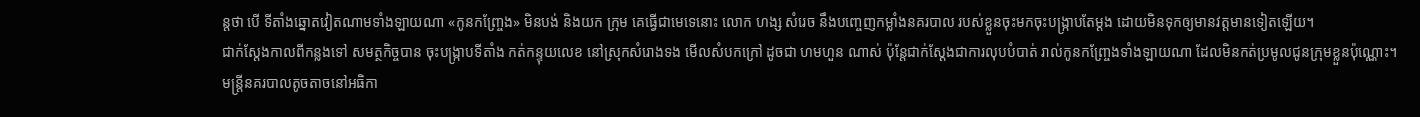ន្តថា បើ ទីតាំងឆ្នោតវៀតណាមទាំងឡាយណា «កូនកញ្ច្រែង» មិនបង់ និងយក ក្រុម គេធ្វើជាមេទេនោះ លោក ហង្ស សំរេច នឹងបញ្ចេញកម្លាំងនគរបាល របស់ខ្លួនចុះមកចុះបង្ក្រាបតែម្តង ដោយមិនទុកឲ្យមានវត្តមានទៀតឡើយ។
ជាក់ស្តែងកាលពីកន្លងទៅ សមត្ថកិច្ចបាន ចុះបង្ក្រាបទីតាំង កត់កន្ទុយលេខ នៅស្រុកសំរោងទង មើលសំបកក្រៅ ដូចជា ហមហួន ណាស់ ប៉ុន្តែជាក់ស្តែងជាការលុបបំបាត់ រាល់កូនកញ្ច្រែងទាំងឡាយណា ដែលមិនកត់ប្រមូលជូនក្រុមខ្លួនប៉ុណ្ណោះ។
មន្រ្តីនគរបាលតូចតាចនៅអធិកា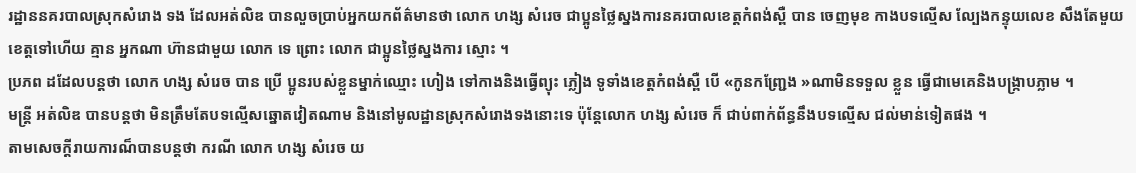រដ្ឋាននគរបាលស្រុកសំរោង ទង ដែលអត់លិឌ បានលួចប្រាប់អ្នកយកព័ត៌មានថា លោក ហង្ស សំរេច ជាប្អូនថ្លៃស្នងការនគរបាលខេត្តកំពង់ស្ពឺ បាន ចេញមុខ កាងបទល្មើស ល្បែងកន្ទុយលេខ សឹងតែមួយ ខេត្តទៅហើយ គ្មាន អ្នកណា ហ៊ានជាមួយ លោក ទេ ព្រោះ លោក ជាប្អូនថ្លៃស្នងការ ស្មោះ ។
ប្រភព ដដែលបន្តថា លោក ហង្ស សំរេច បាន ប្រើ ប្អូនរបស់ខ្លួនម្នាក់ឈ្មោះ ហៀង ទៅកាងនិងធ្វើព្យុះ ភ្លៀង ទូទាំងខេត្តកំពង់ស្ពឺ បើ «កូនកញ្ជ្រែង »ណាមិនទទួល ខ្លួន ធ្វើជាមេគេនិងបង្ក្រាបភ្លាម ។
មន្រ្តី អត់លិឌ បានបន្តថា មិនត្រឹមតែបទល្មើសឆ្នោតវៀតណាម និងនៅមូលដ្ឋានស្រុកសំរោងទងនោះទេ ប៉ុន្តែលោក ហង្ស សំរេច ក៏ ជាប់ពាក់ព័ន្ធនឹងបទល្មើស ជល់មាន់ទៀតផង ។
តាមសេចក្តីរាយការណ៏បានបន្តថា ករណី លោក ហង្ស សំរេច យ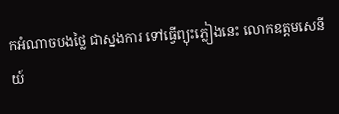កអំណាចបងថ្លៃ ជាស្នងការ ទៅធ្វើព្យុះភ្លៀងនេះ លោកឧត្តមសេនីយ៍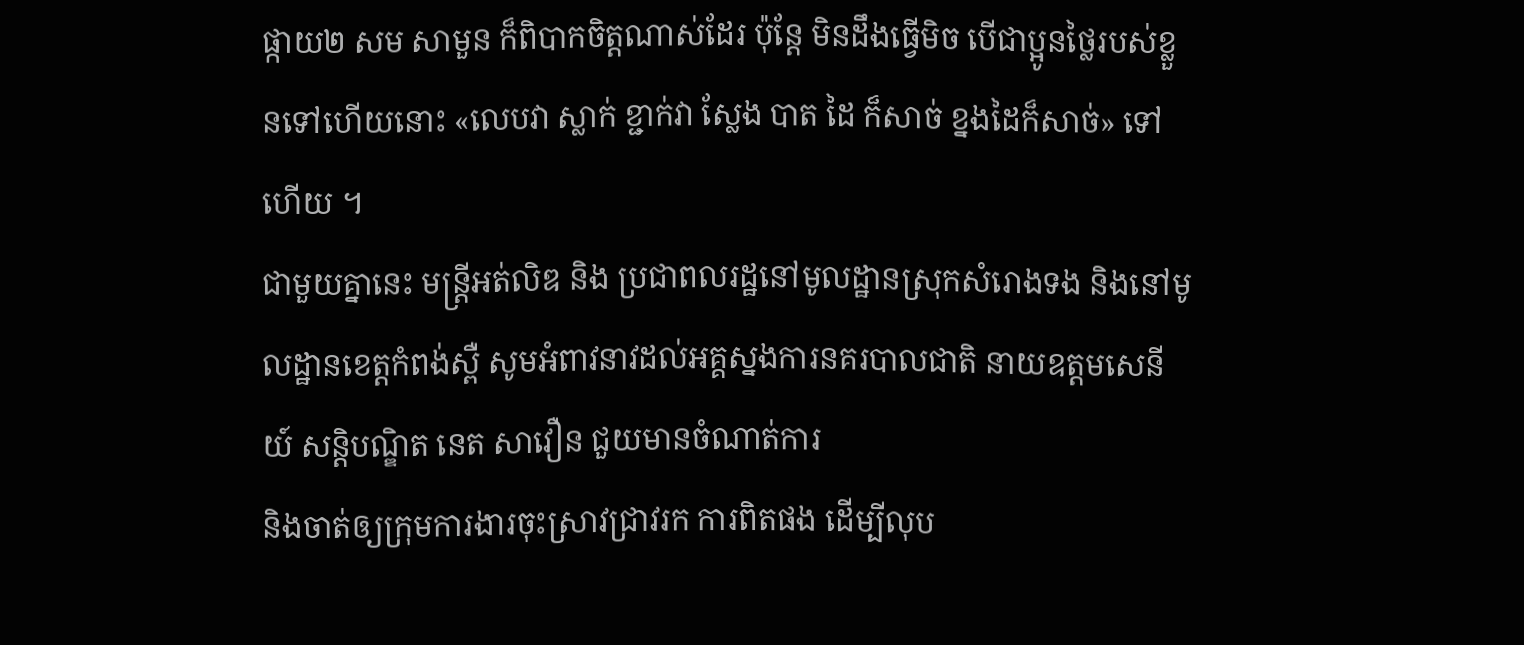ផ្កាយ២ សម សាមួន ក៏ពិបាកចិត្តណាស់ដែរ ប៉ុន្តែ មិនដឹងធ្វើមិច បើជាប្អូនថ្លៃរបស់ខ្លួនទៅហើយនោះ «លេបវា ស្លាក់ ខ្ជាក់វា ស្លែង បាត ដៃ ក៏សាច់ ខ្នងដៃក៏សាច់» ទៅហើយ ។
ជាមួយគ្នានេះ មន្ត្រីអត់លិឌ និង ប្រជាពលរដ្ឋនៅមូលដ្ឋានស្រុកសំរោងទង និងនៅមូលដ្ឋានខេត្តកំពង់ស្ពឺ សូមអំពាវនាវដល់អគ្គស្នងការនគរបាលជាតិ នាយឧត្តមសេនីយ៍ សន្តិបណ្ឌិត នេត សាវឿន ជួយមានចំណាត់ការ
និងចាត់ឲ្យក្រុមការងារចុះស្រាវជ្រាវរក ការពិតផង ដើម្បីលុប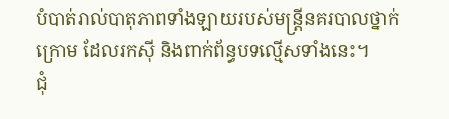បំបាត់រាល់បាតុភាពទាំងឡាយរបស់មន្រ្តីនគរបាលថ្នាក់ក្រោម ដែលរកស៊ី និងពាក់ព័ន្ធបទល្មើសទាំងនេះ។
ជុំ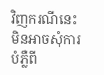វិញករណីនេះ មិនអាចសុំការបំភ្លឺពី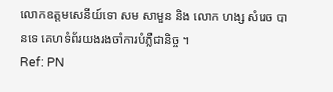លោកឧត្តមសេនីយ៍ទោ សម សាមួន និង លោក ហង្ស សំរេច បានទេ គេហទំព័រយងរងចាំការបំភ្លឺជានិច្ច ។
Ref: PN